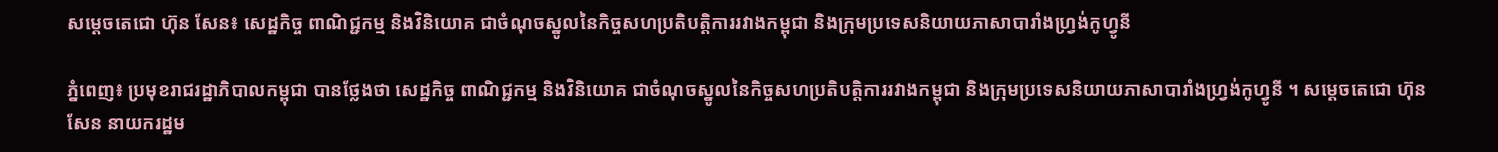សម្តេចតេជោ ហ៊ុន សែន៖ សេដ្ឋកិច្ច ពាណិជ្ជកម្ម និងវិនិយោគ ជាចំណុចស្នូលនៃកិច្ចសហប្រតិបត្តិការរវាងកម្ពុជា និងក្រុមប្រទេសនិយាយភាសាបារាំងហ្វ្រង់កូហ្វូនី

ភ្នំពេញ៖ ប្រមុខរាជរដ្ឋាភិបាលកម្ពុជា បានថ្លែងថា សេដ្ឋកិច្ច ពាណិជ្ជកម្ម និងវិនិយោគ ជាចំណុចស្នូលនៃកិច្ចសហប្រតិបត្តិការរវាងកម្ពុជា និងក្រុមប្រទេសនិយាយភាសាបារាំងហ្វ្រង់កូហ្វូនី ។ សម្តេចតេជោ ហ៊ុន សែន នាយករដ្ឋម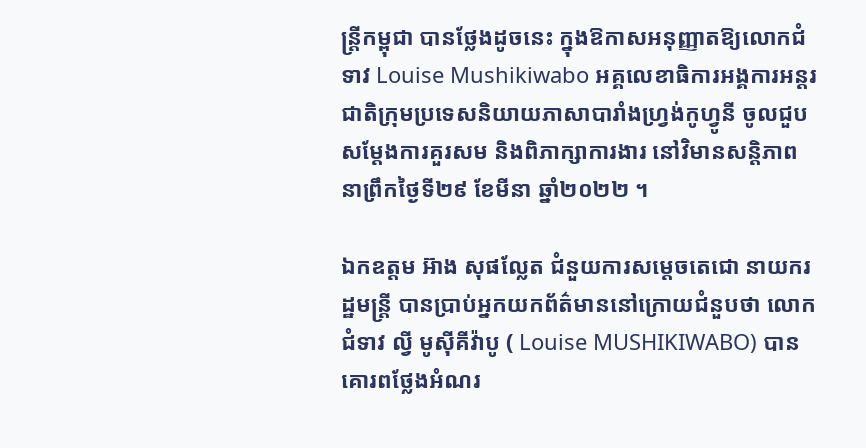ន្ត្រីកម្ពុជា បានថ្លែងដូចនេះ ក្នុងឱកាសអនុញ្ញាតឱ្យលោកជំទាវ Louise Mushikiwabo អគ្គលេខាធិការអង្គការអន្តរជាតិក្រុមប្រទេសនិយាយភាសាបារាំងហ្វ្រង់កូហ្វូនី ចូលជួបសម្តែងការគួរសម និងពិភាក្សាការងារ នៅវិមានសន្តិភាព នាព្រឹកថ្ងៃទី២៩ ខែមីនា ឆ្នាំ២០២២ ។

ឯកឧត្តម អ៊ាង សុផល្លែត ជំនួយការសម្ដេចតេជោ នាយករដ្ឋមន្ត្រី បានប្រាប់អ្នកយកព័ត៌មាននៅក្រោយជំនួបថា លោកជំទាវ ល្វី មូស៊ីគីវ៉ាបូ ( Louise MUSHIKIWABO) បានគោរពថ្លែងអំណរ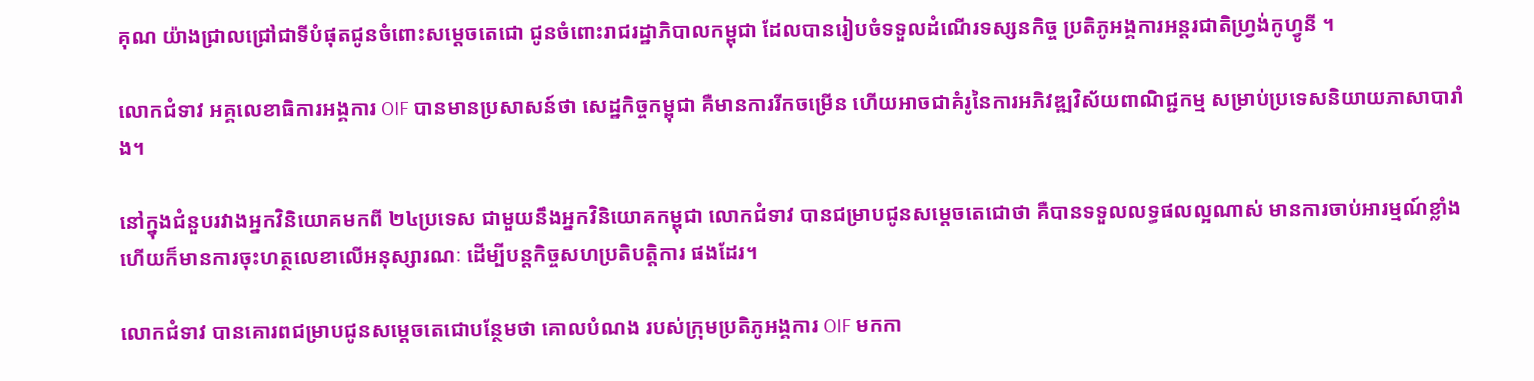គុណ យ៉ាងជ្រាលជ្រៅជាទីបំផុតជូនចំពោះសម្ដេចតេជោ ជូនចំពោះរាជរដ្ឋាភិបាលកម្ពុជា ដែលបានរៀបចំទទួលដំណើរទស្សនកិច្ច ប្រតិភូអង្គការអន្តរជាតិហ្វ្រង់កូហ្វូនី ។

លោកជំទាវ អគ្គលេខាធិការអង្គការ OIF បានមានប្រសាសន៍ថា សេដ្ឋកិច្ចកម្ពុជា គឺមានការរីកចម្រើន ហើយអាចជាគំរូនៃការអភិវឌ្ឍវិស័យពាណិជ្ជកម្ម សម្រាប់ប្រទេសនិយាយភាសាបារាំង។

នៅក្នុងជំនួបរវាងអ្នកវិនិយោគមកពី ២៤ប្រទេស ជាមួយនឹងអ្នកវិនិយោគកម្ពុជា លោកជំទាវ បានជម្រាបជូនសម្ដេចតេជោថា គឺបានទទួលលទ្ធផលល្អណាស់ មានការចាប់អារម្មណ៍ខ្លាំង ហើយក៏មានការចុះហត្ថលេខាលើអនុស្សារណៈ ដើម្បីបន្តកិច្ចសហប្រតិបត្តិការ ផងដែរ។

លោកជំទាវ បានគោរពជម្រាបជូនសម្ដេចតេជោបន្ថែមថា គោលបំណង របស់ក្រុមប្រតិភូអង្គការ OIF មកកា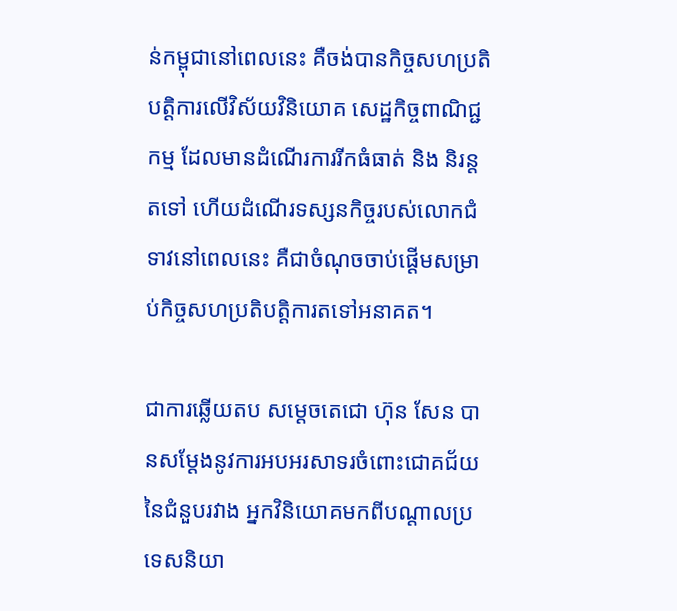ន់កម្ពុជានៅពេលនេះ គឺចង់បានកិច្ចសហប្រតិបត្តិការលើវិស័យវិនិយោគ សេដ្ឋកិច្ចពាណិជ្ជកម្ម ដែលមានដំណើរការរីកធំធាត់ និង និរន្តតទៅ ហើយដំណើរទស្សនកិច្ចរបស់លោកជំទាវនៅពេលនេះ គឺជាចំណុចចាប់ផ្ដើមសម្រាប់កិច្ចសហប្រតិបត្តិការតទៅអនាគត។

ជាការឆ្លើយតប សម្ដេចតេជោ ហ៊ុន សែន បានសម្ដែងនូវការអបអរសាទរចំពោះជោគជ័យនៃជំនួបរវាង អ្នកវិនិយោគមកពីបណ្ដាលប្រទេសនិយា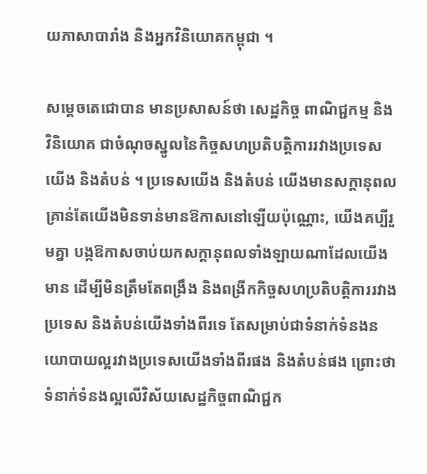យភាសាបារាំង និងអ្នកវិនិយោគកម្ពុជា ។

សម្ដេចតេជោបាន មានប្រសាសន៍ថា សេដ្ឋកិច្ច ពាណិជ្ជកម្ម និងវិនិយោគ ជាចំណុចស្នូលនៃកិច្ចសហប្រតិបត្តិការរវាងប្រទេសយើង និងតំបន់ ។ ប្រទេសយើង និងតំបន់ យើងមានសក្ដានុពល គ្រាន់តែយើងមិនទាន់មានឱកាសនៅឡើយប៉ុណ្ណោះ, យើងគប្បីរួមគ្នា បង្កឱកាសចាប់យកសក្ដានុពលទាំងឡាយណាដែលយើងមាន ដើម្បីមិនត្រឹមតែពង្រឹង និងពង្រីកកិច្ចសហប្រតិបត្តិការរវាងប្រទេស និងតំបន់យើងទាំងពីរទេ តែសម្រាប់ជាទំនាក់ទំនងនយោបាយល្អរវាងប្រទេសយើងទាំងពីរផង និងតំបន់ផង ព្រោះថា ទំនាក់ទំនងល្អលើវិស័យសេដ្ឋកិច្ចពាណិជ្ជក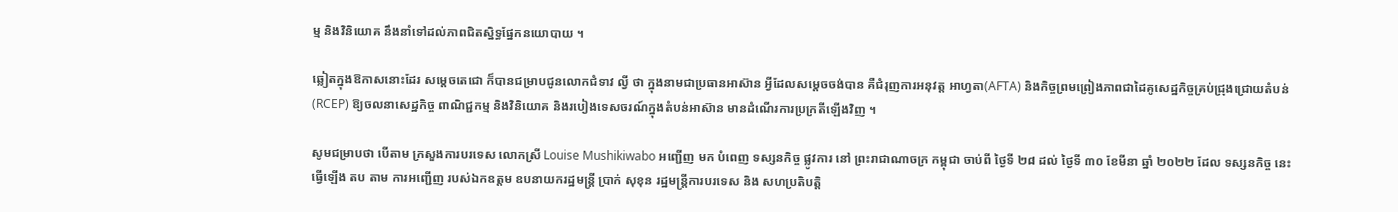ម្ម និងវិនិយោគ នឹងនាំទៅដល់ភាពជិតស្និទ្ធផ្នែកនយោបាយ ។

ឆ្លៀតក្នុងឱកាសនោះដែរ សម្ដេចតេជោ ក៏បានជម្រាបជូនលោកជំទាវ ល្វី ថា ក្នុងនាមជាប្រធានអាស៊ាន អ្វីដែលសម្ដេចចង់បាន គឺជំរុញការអនុវត្ត អាហ្វតា(AFTA) និងកិច្ចព្រមព្រៀងភាពជាដៃគូសេដ្ឋកិច្ចគ្រប់ជ្រុងជ្រោយតំបន់ (RCEP) ឱ្យចលនាសេដ្ឋកិច្ច ពាណិជ្ជកម្ម និងវិនិយោគ និងរបៀងទេសចរណ៍ក្នុងតំបន់អាស៊ាន មានដំណើរការប្រក្រតីឡើងវិញ ។

សូមជម្រាបថា បើតាម ក្រសួងការបរទេស លោកស្រី Louise Mushikiwabo អញ្ជើញ មក បំពេញ ទស្សនកិច្ច ផ្លូវការ នៅ ព្រះរាជាណាចក្រ កម្ពុជា ចាប់ពី ថ្ងៃទី ២៨ ដល់ ថ្ងៃទី ៣០ ខែមីនា ឆ្នាំ ២០២២ ដែល ទស្សនកិច្ច នេះ ធ្វើឡើង តប តាម ការអញ្ជើញ របស់ឯកឧត្តម ឧបនាយករដ្ឋមន្ត្រី ប្រាក់ សុខុន រដ្ឋមន្ត្រីការបរទេស និង សហប្រតិបត្តិ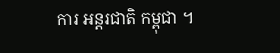ការ អន្តរជាតិ កម្ពុជា ។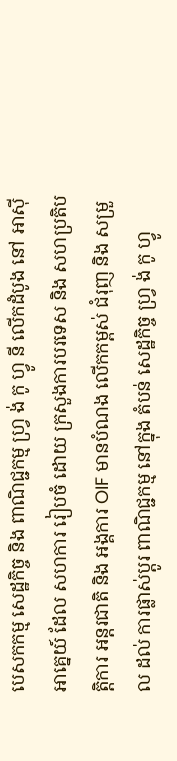បេសកកម្ម សេដ្ឋកិច្ច និង ពាណិជ្ជកម្ម ហ្វ្រ ង់ កូ ហ្វូ នី លើកដំបូង នៅ អាស៊ីអាគ្នេយ៍ ដែល សហការ រៀបចំ ដោយ ក្រសួងការបរទេស និង សហប្រតិបត្តិការ អន្តរជាតិ និង អង្គការ OIF មានបំណង លើកកម្ពស់ ជំរុញ និង សម្រួល ដល់ ការផ្លាស់ប្តូរ ពាណិជ្ជកម្ម នៅក្នុង តំបន់ សេដ្ឋកិច្ច ហ្វ្រ ង់ កូ ហ្វូ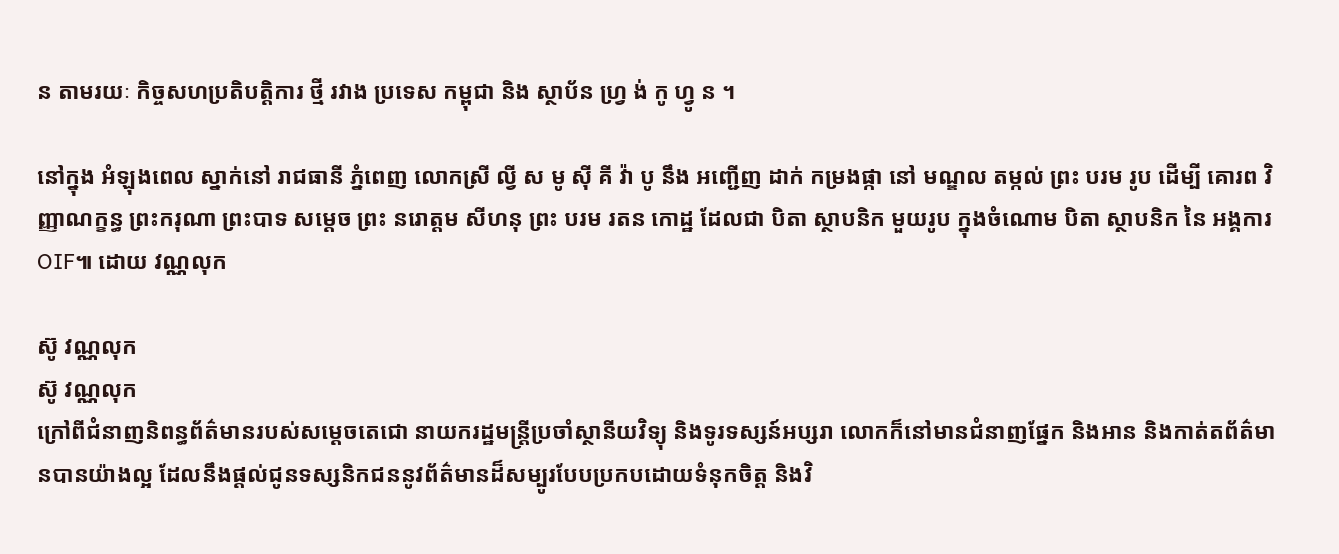ន តាមរយៈ កិច្ចសហប្រតិបត្តិការ ថ្មី រវាង ប្រទេស កម្ពុជា និង ស្ថាប័ន ហ្វ្រ ង់ កូ ហ្វូ ន ។

នៅក្នុង អំឡុងពេល ស្នាក់នៅ រាជធានី ភ្នំពេញ លោកស្រី ល្វី ស មូ ស៊ី គី វ៉ា បូ នឹង អញ្ជើញ ដាក់ កម្រងផ្កា នៅ មណ្ឌល តម្កល់ ព្រះ បរម រូប ដើម្បី គោរព វិញ្ញាណក្ខន្ធ ព្រះករុណា ព្រះបាទ សម្តេច ព្រះ នរោត្តម សីហនុ ព្រះ បរម រតន កោដ្ឋ ដែលជា បិតា ស្ថាបនិក មួយរូប ក្នុងចំណោម បិតា ស្ថាបនិក នៃ អង្គការ OIF៕ ដោយ វណ្ណលុក

ស៊ូ វណ្ណលុក
ស៊ូ វណ្ណលុក
ក្រៅពីជំនាញនិពន្ធព័ត៌មានរបស់សម្ដេចតេជោ នាយករដ្ឋមន្ត្រីប្រចាំស្ថានីយវិទ្យុ និងទូរទស្សន៍អប្សរា លោកក៏នៅមានជំនាញផ្នែក និងអាន និងកាត់តព័ត៌មានបានយ៉ាងល្អ ដែលនឹងផ្ដល់ជូនទស្សនិកជននូវព័ត៌មានដ៏សម្បូរបែបប្រកបដោយទំនុកចិត្ត និងវិ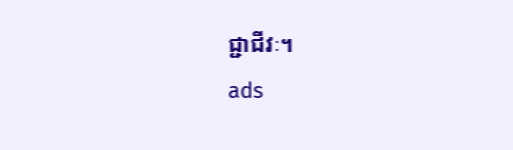ជ្ជាជីវៈ។
ads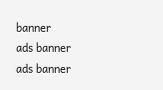banner
ads banner
ads banner